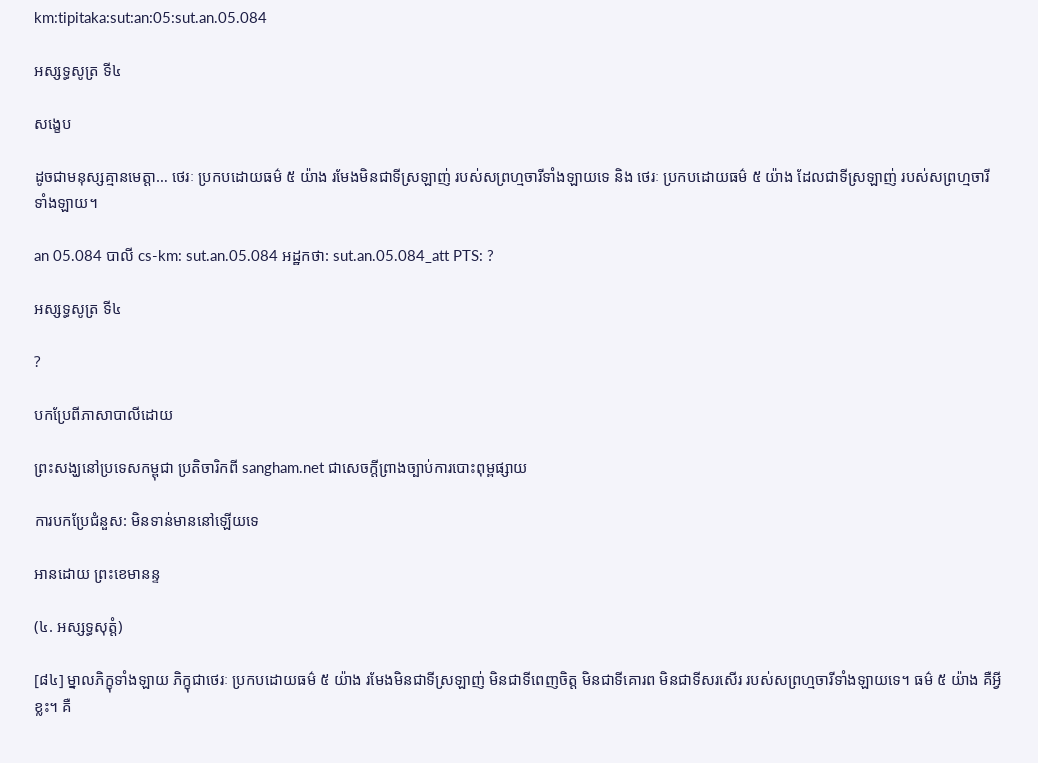km:tipitaka:sut:an:05:sut.an.05.084

អស្សទ្ធសូត្រ ទី៤

សង្ខេប

ដូចជាមនុស្សគ្មានមេត្តា… ថេរៈ ប្រកបដោយធម៌ ៥ យ៉ាង រមែងមិនជាទីស្រឡាញ់ របស់សព្រហ្មចារីទាំងឡាយទេ និង ថេរៈ ប្រកបដោយធម៌ ៥ យ៉ាង ដែលជាទីស្រឡាញ់ របស់សព្រហ្មចារីទាំងឡាយ។

an 05.084 បាលី cs-km: sut.an.05.084 អដ្ឋកថា: sut.an.05.084_att PTS: ?

អស្សទ្ធសូត្រ ទី៤

?

បកប្រែពីភាសាបាលីដោយ

ព្រះសង្ឃនៅប្រទេសកម្ពុជា ប្រតិចារិកពី sangham.net ជាសេចក្តីព្រាងច្បាប់ការបោះពុម្ពផ្សាយ

ការបកប្រែជំនួស: មិនទាន់មាននៅឡើយទេ

អានដោយ ព្រះខេមានន្ទ

(៤. អស្សទ្ធសុត្តំ)

[៨៤] ម្នាលភិក្ខុទាំងឡាយ ភិក្ខុជាថេរៈ ប្រកបដោយធម៌ ៥ យ៉ាង រមែងមិនជាទីស្រឡាញ់ មិនជាទីពេញចិត្ត មិនជាទីគោរព មិនជាទីសរសើរ របស់សព្រហ្មចារីទាំងឡាយទេ។ ធម៌ ៥ យ៉ាង គឺអ្វីខ្លះ។ គឺ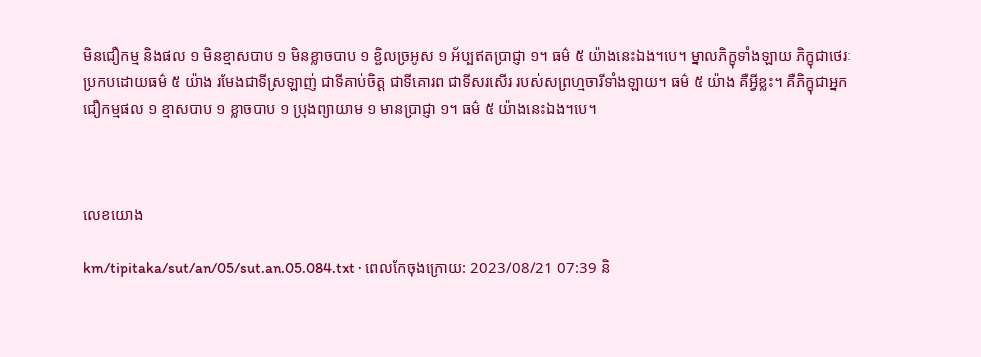មិនជឿកម្ម និងផល ១ មិនខ្មាសបាប ១ មិនខ្លាចបាប ១ ខ្ជិលច្រអូស ១ អ័ប្បឥតប្រាជ្ញា ១។ ធម៌ ៥ យ៉ាងនេះឯង។បេ។ ម្នាលភិក្ខុទាំងឡាយ ភិក្ខុជាថេរៈ ប្រកបដោយធម៌ ៥ យ៉ាង រមែងជាទីស្រឡាញ់ ជាទីគាប់ចិត្ត ជាទីគោរព ជាទីសរសើរ របស់សព្រហ្មចារីទាំងឡាយ។ ធម៌ ៥ យ៉ាង គឺអ្វីខ្លះ។ គឺភិក្ខុជាអ្នកជឿកម្មផល ១ ខ្មាសបាប ១ ខ្លាចបាប ១ ប្រុងព្យាយាម ១ មានប្រាជ្ញា ១។ ធម៌ ៥ យ៉ាងនេះឯង។បេ។



លេខយោង

km/tipitaka/sut/an/05/sut.an.05.084.txt · ពេលកែចុងក្រោយ: 2023/08/21 07:39 និ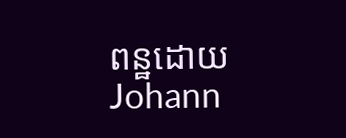ពន្ឋដោយ Johann